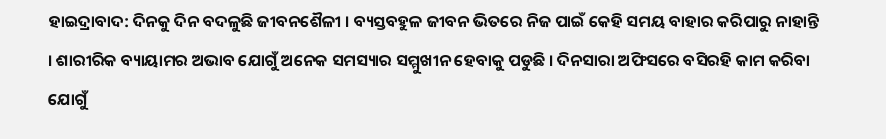ହାଇଦ୍ରାବାଦ: ଦିନକୁ ଦିନ ବଦଳୁଛି ଜୀବନଶୈଳୀ । ବ୍ୟସ୍ତବହୁଳ ଜୀବନ ଭିତରେ ନିଜ ପାଇଁ କେହି ସମୟ ବାହାର କରିପାରୁ ନାହାନ୍ତି । ଶାରୀରିକ ବ୍ୟାୟାମର ଅଭାବ ଯୋଗୁଁ ଅନେକ ସମସ୍ୟାର ସମ୍ମୁଖୀନ ହେବାକୁ ପଡୁଛି । ଦିନସାରା ଅଫିସରେ ବସିରହି କାମ କରିବା ଯୋଗୁଁ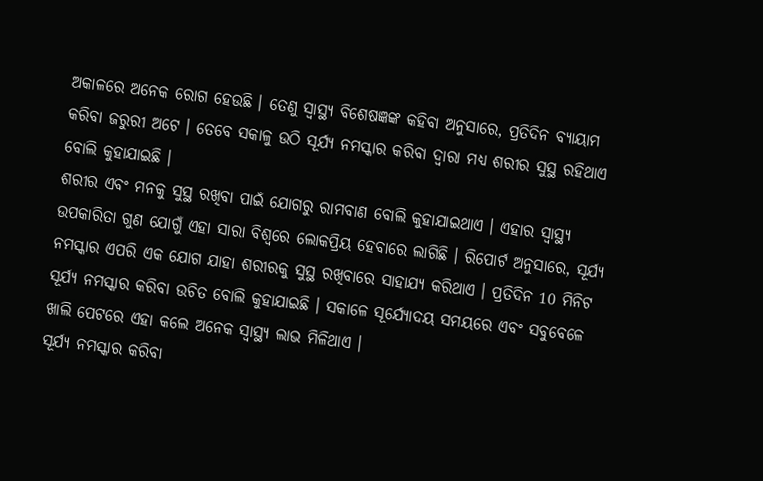ଅକାଳରେ ଅନେକ ରୋଗ ହେଉଛି । ତେଣୁ ସ୍ବାସ୍ଥ୍ୟ ବିଶେଷଜ୍ଞଙ୍କ କହିବା ଅନୁସାରେ, ପ୍ରତିଦିନ ବ୍ୟାୟାମ କରିବା ଜରୁରୀ ଅଟେ । ତେବେ ସକାଳୁ ଉଠି ସୂର୍ଯ୍ୟ ନମସ୍କାର କରିବା ଦ୍ବାରା ମଧ୍ୟ ଶରୀର ସୁସ୍ଥ ରହିଥାଏ ବୋଲି କୁହାଯାଇଛି ।
ଶରୀର ଏବଂ ମନକୁ ସୁସ୍ଥ ରଖିବା ପାଇଁ ଯୋଗରୁ ରାମବାଣ ବୋଲି କୁହାଯାଇଥାଏ । ଏହାର ସ୍ବାସ୍ଥ୍ୟ ଉପକାରିତା ଗୁଣ ଯୋଗୁଁ ଏହା ସାରା ବିଶ୍ବରେ ଲୋକପ୍ରିୟ ହେବାରେ ଲାଗିଛି । ରିପୋର୍ଟ ଅନୁସାରେ, ସୂର୍ଯ୍ୟ ନମସ୍କାର ଏପରି ଏକ ଯୋଗ ଯାହା ଶରୀରକୁ ସୁସ୍ଥ ରଖିବାରେ ସାହାଯ୍ୟ କରିଥାଏ । ପ୍ରତିଦିନ 10 ମିନିଟ ସୂର୍ଯ୍ୟ ନମସ୍କାର କରିବା ଉଚିତ ବୋଲି କୁହାଯାଇଛି । ସକାଳେ ସୂର୍ଯ୍ୟୋଦୟ ସମୟରେ ଏବଂ ସବୁବେଳେ ଖାଲି ପେଟରେ ଏହା କଲେ ଅନେକ ସ୍ବାସ୍ଥ୍ୟ ଲାଭ ମିଳିଥାଏ ।
ସୂର୍ଯ୍ୟ ନମସ୍କାର କରିବା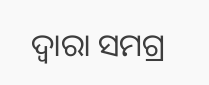ଦ୍ବାରା ସମଗ୍ର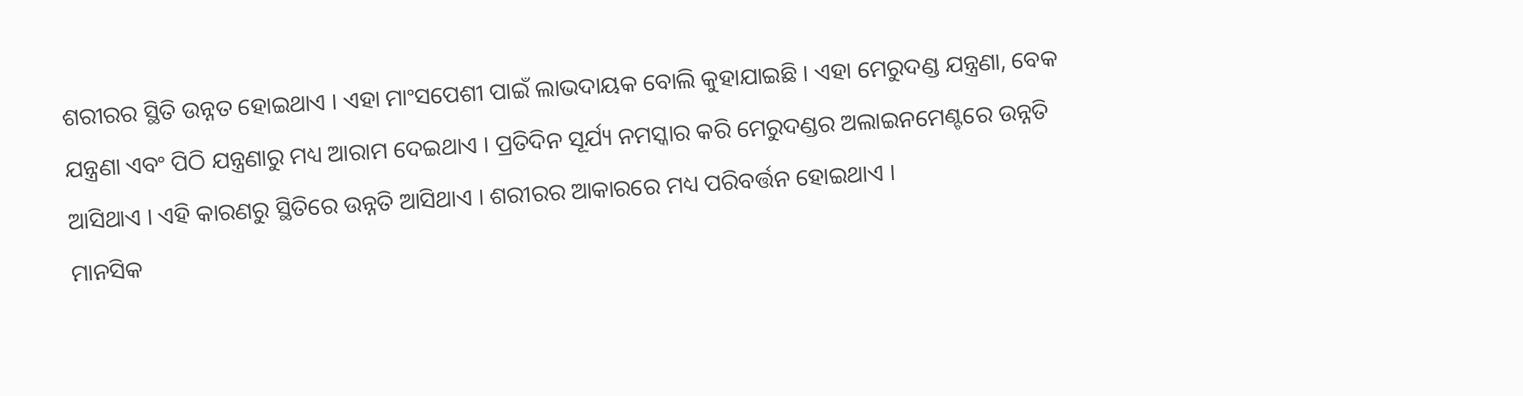ଶରୀରର ସ୍ଥିତି ଉନ୍ନତ ହୋଇଥାଏ । ଏହା ମାଂସପେଶୀ ପାଇଁ ଲାଭଦାୟକ ବୋଲି କୁହାଯାଇଛି । ଏହା ମେରୁଦଣ୍ଡ ଯନ୍ତ୍ରଣା, ବେକ ଯନ୍ତ୍ରଣା ଏବଂ ପିଠି ଯନ୍ତ୍ରଣାରୁ ମଧ୍ୟ ଆରାମ ଦେଇଥାଏ । ପ୍ରତିଦିନ ସୂର୍ଯ୍ୟ ନମସ୍କାର କରି ମେରୁଦଣ୍ଡର ଅଲାଇନମେଣ୍ଟରେ ଉନ୍ନତି ଆସିଥାଏ । ଏହି କାରଣରୁ ସ୍ଥିତିରେ ଉନ୍ନତି ଆସିଥାଏ । ଶରୀରର ଆକାରରେ ମଧ୍ୟ ପରିବର୍ତ୍ତନ ହୋଇଥାଏ ।
ମାନସିକ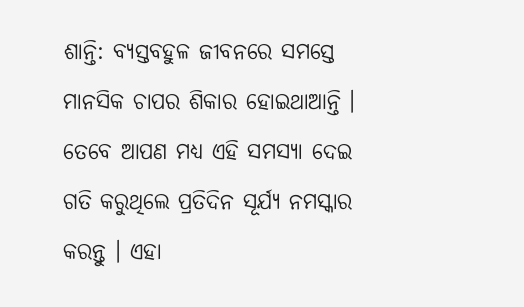ଶାନ୍ତି: ବ୍ୟସ୍ତବହୁଳ ଜୀବନରେ ସମସ୍ତେ ମାନସିକ ଚାପର ଶିକାର ହୋଇଥାଆନ୍ତି । ତେବେ ଆପଣ ମଧ୍ୟ ଏହି ସମସ୍ୟା ଦେଇ ଗତି କରୁଥିଲେ ପ୍ରତିଦିନ ସୂର୍ଯ୍ୟ ନମସ୍କାର କରନ୍ତୁ । ଏହା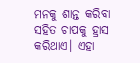ମନକୁ ଶାନ୍ତ କରିବା ସହିତ ଚାପକୁ ହ୍ରାସ କରିଥାଏ। ଏହା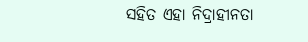ସହିତ ଏହା ନିଦ୍ରାହୀନତା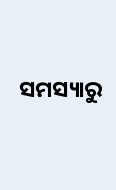ସମସ୍ୟାରୁ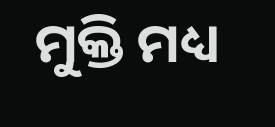ମୁକ୍ତି ମଧ୍ୟ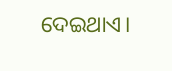ଦେଇଥାଏ।